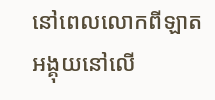នៅពេលលោកពីឡាតអង្គុយនៅលើ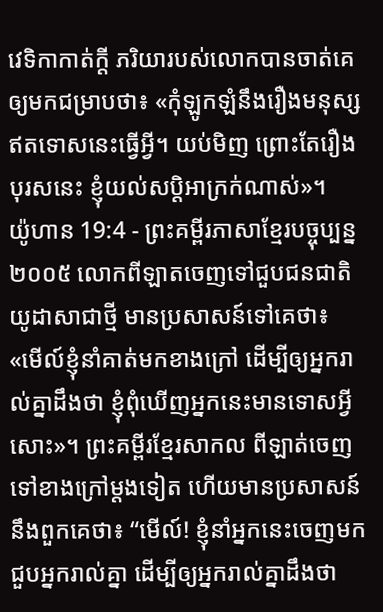វេទិកាកាត់ក្ដី ភរិយារបស់លោកបានចាត់គេឲ្យមកជម្រាបថា៖ «កុំឡូកឡំនឹងរឿងមនុស្សឥតទោសនេះធ្វើអ្វី។ យប់មិញ ព្រោះតែរឿងបុរសនេះ ខ្ញុំយល់សប្ដិអាក្រក់ណាស់»។
យ៉ូហាន 19:4 - ព្រះគម្ពីរភាសាខ្មែរបច្ចុប្បន្ន ២០០៥ លោកពីឡាតចេញទៅជួបជនជាតិយូដាសាជាថ្មី មានប្រសាសន៍ទៅគេថា៖ «មើល៍ខ្ញុំនាំគាត់មកខាងក្រៅ ដើម្បីឲ្យអ្នករាល់គ្នាដឹងថា ខ្ញុំពុំឃើញអ្នកនេះមានទោសអ្វីសោះ»។ ព្រះគម្ពីរខ្មែរសាកល ពីឡាត់ចេញទៅខាងក្រៅម្ដងទៀត ហើយមានប្រសាសន៍នឹងពួកគេថា៖ “មើល៍! ខ្ញុំនាំអ្នកនេះចេញមកជួបអ្នករាល់គ្នា ដើម្បីឲ្យអ្នករាល់គ្នាដឹងថា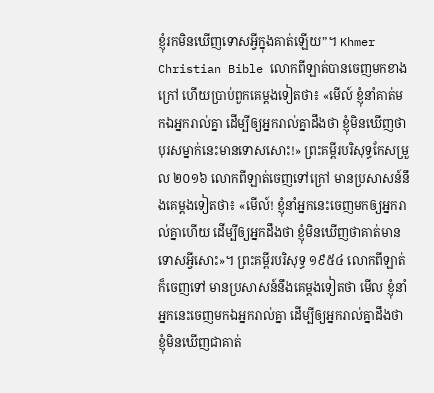ខ្ញុំរកមិនឃើញទោសអ្វីក្នុងគាត់ឡើយ”។ Khmer Christian Bible លោកពីឡាត់បានចេញមកខាងក្រៅ ហើយប្រាប់ពួកគេម្តងទៀតថា៖ «មើល៍ ខ្ញុំនាំគាត់មកឯអ្នករាល់គ្នា ដើម្បីឲ្យអ្នករាល់គ្នាដឹងថា ខ្ញុំមិនឃើញថា បុរសម្នាក់នេះមានទោសសោះ!» ព្រះគម្ពីរបរិសុទ្ធកែសម្រួល ២០១៦ លោកពីឡាត់ចេញទៅក្រៅ មានប្រសាសន៍នឹងគេម្តងទៀតថា៖ «មើល៍! ខ្ញុំនាំអ្នកនេះចេញមកឲ្យអ្នករាល់គ្នាហើយ ដើម្បីឲ្យអ្នកដឹងថា ខ្ញុំមិនឃើញថាគាត់មានទោសអ្វីសោះ»។ ព្រះគម្ពីរបរិសុទ្ធ ១៩៥៤ លោកពីឡាត់ក៏ចេញទៅ មានប្រសាសន៍នឹងគេម្តងទៀតថា មើល ខ្ញុំនាំអ្នកនេះចេញមកឯអ្នករាល់គ្នា ដើម្បីឲ្យអ្នករាល់គ្នាដឹងថា ខ្ញុំមិនឃើញជាគាត់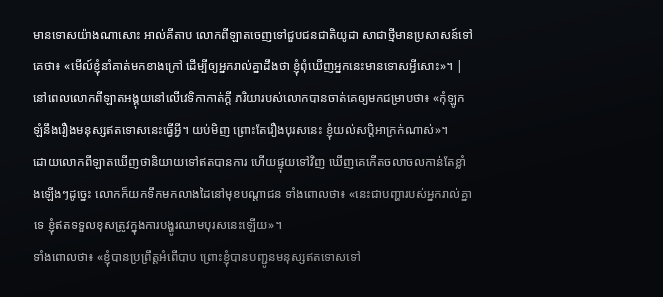មានទោសយ៉ាងណាសោះ អាល់គីតាប លោកពីឡាតចេញទៅជួបជនជាតិយូដា សាជាថ្មីមានប្រសាសន៍ទៅគេថា៖ «មើល៍ខ្ញុំនាំគាត់មកខាងក្រៅ ដើម្បីឲ្យអ្នករាល់គ្នាដឹងថា ខ្ញុំពុំឃើញអ្នកនេះមានទោសអ្វីសោះ»។ |
នៅពេលលោកពីឡាតអង្គុយនៅលើវេទិកាកាត់ក្ដី ភរិយារបស់លោកបានចាត់គេឲ្យមកជម្រាបថា៖ «កុំឡូកឡំនឹងរឿងមនុស្សឥតទោសនេះធ្វើអ្វី។ យប់មិញ ព្រោះតែរឿងបុរសនេះ ខ្ញុំយល់សប្ដិអាក្រក់ណាស់»។
ដោយលោកពីឡាតឃើញថានិយាយទៅឥតបានការ ហើយផ្ទុយទៅវិញ ឃើញគេកើតចលាចលកាន់តែខ្លាំងឡើងៗដូច្នេះ លោកក៏យកទឹកមកលាងដៃនៅមុខបណ្ដាជន ទាំងពោលថា៖ «នេះជាបញ្ហារបស់អ្នករាល់គ្នាទេ ខ្ញុំឥតទទួលខុសត្រូវក្នុងការបង្ហូរឈាមបុរសនេះឡើយ»។
ទាំងពោលថា៖ «ខ្ញុំបានប្រព្រឹត្តអំពើបាប ព្រោះខ្ញុំបានបញ្ជូនមនុស្សឥតទោសទៅ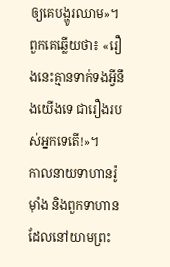ឲ្យគេបង្ហូរឈាម»។ ពួកគេឆ្លើយថា៖ «រឿងនេះគ្មានទាក់ទងអ្វីនឹងយើងទេ ជារឿងរបស់អ្នកទេតើ!»។
កាលនាយទាហានរ៉ូម៉ាំង និងពួកទាហានដែលនៅយាមព្រះ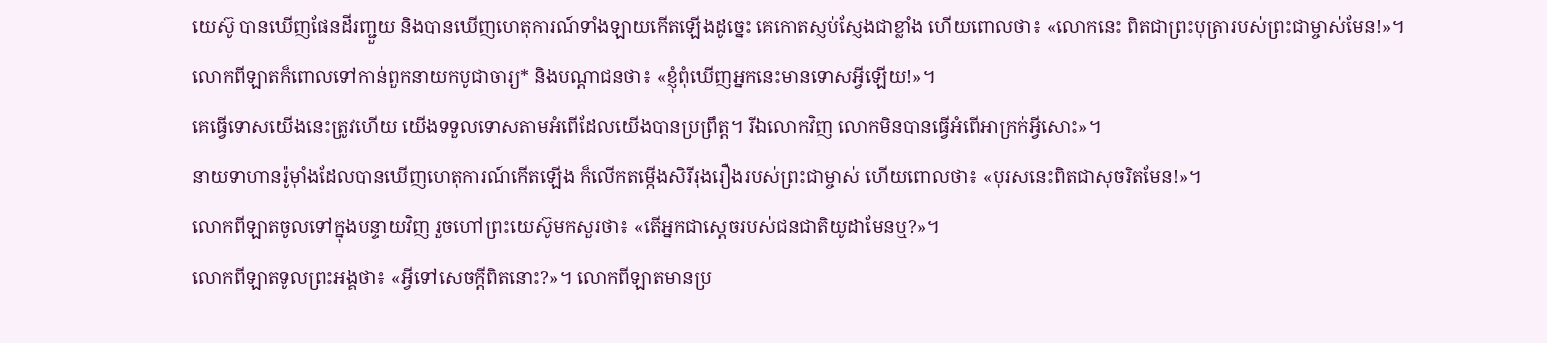យេស៊ូ បានឃើញផែនដីរញ្ជួយ និងបានឃើញហេតុការណ៍ទាំងឡាយកើតឡើងដូច្នេះ គេកោតស្ញប់ស្ញែងជាខ្លាំង ហើយពោលថា៖ «លោកនេះ ពិតជាព្រះបុត្រារបស់ព្រះជាម្ចាស់មែន!»។
លោកពីឡាតក៏ពោលទៅកាន់ពួកនាយកបូជាចារ្យ* និងបណ្ដាជនថា៖ «ខ្ញុំពុំឃើញអ្នកនេះមានទោសអ្វីឡើយ!»។
គេធ្វើទោសយើងនេះត្រូវហើយ យើងទទួលទោសតាមអំពើដែលយើងបានប្រព្រឹត្ត។ រីឯលោកវិញ លោកមិនបានធ្វើអំពើអាក្រក់អ្វីសោះ»។
នាយទាហានរ៉ូម៉ាំងដែលបានឃើញហេតុការណ៍កើតឡើង ក៏លើកតម្កើងសិរីរុងរឿងរបស់ព្រះជាម្ចាស់ ហើយពោលថា៖ «បុរសនេះពិតជាសុចរិតមែន!»។
លោកពីឡាតចូលទៅក្នុងបន្ទាយវិញ រួចហៅព្រះយេស៊ូមកសួរថា៖ «តើអ្នកជាស្ដេចរបស់ជនជាតិយូដាមែនឬ?»។
លោកពីឡាតទូលព្រះអង្គថា៖ «អ្វីទៅសេចក្ដីពិតនោះ?»។ លោកពីឡាតមានប្រ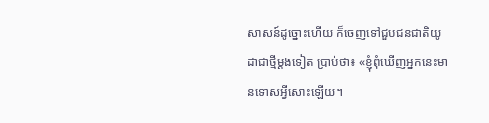សាសន៍ដូច្នោះហើយ ក៏ចេញទៅជួបជនជាតិយូដាជាថ្មីម្ដងទៀត ប្រាប់ថា៖ «ខ្ញុំពុំឃើញអ្នកនេះមានទោសអ្វីសោះឡើយ។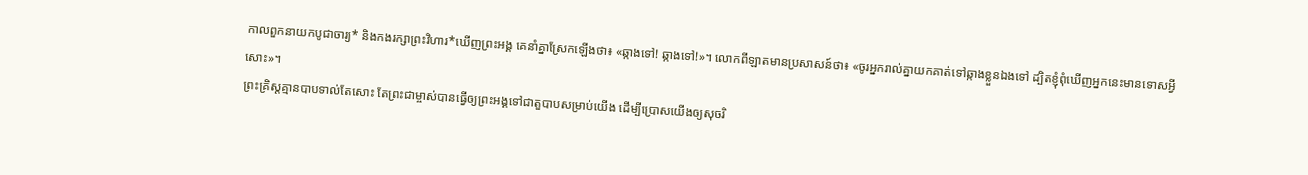កាលពួកនាយកបូជាចារ្យ* និងកងរក្សាព្រះវិហារ*ឃើញព្រះអង្គ គេនាំគ្នាស្រែកឡើងថា៖ «ឆ្កាងទៅ! ឆ្កាងទៅ!»។ លោកពីឡាតមានប្រសាសន៍ថា៖ «ចូរអ្នករាល់គ្នាយកគាត់ទៅឆ្កាងខ្លួនឯងទៅ ដ្បិតខ្ញុំពុំឃើញអ្នកនេះមានទោសអ្វីសោះ»។
ព្រះគ្រិស្តគ្មានបាបទាល់តែសោះ តែព្រះជាម្ចាស់បានធ្វើឲ្យព្រះអង្គទៅជាតួបាបសម្រាប់យើង ដើម្បីប្រោសយើងឲ្យសុចរិ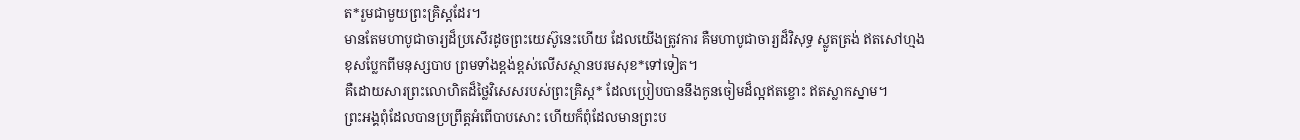ត*រួមជាមួយព្រះគ្រិស្តដែរ។
មានតែមហាបូជាចារ្យដ៏ប្រសើរដូចព្រះយេស៊ូនេះហើយ ដែលយើងត្រូវការ គឺមហាបូជាចារ្យដ៏វិសុទ្ធ ស្លូតត្រង់ ឥតសៅហ្មង ខុសប្លែកពីមនុស្សបាប ព្រមទាំងខ្ពង់ខ្ពស់លើសស្ថានបរមសុខ*ទៅទៀត។
គឺដោយសារព្រះលោហិតដ៏ថ្លៃវិសេសរបស់ព្រះគ្រិស្ត* ដែលប្រៀបបាននឹងកូនចៀមដ៏ល្អឥតខ្ចោះ ឥតស្លាកស្នាម។
ព្រះអង្គពុំដែលបានប្រព្រឹត្តអំពើបាបសោះ ហើយក៏ពុំដែលមានព្រះប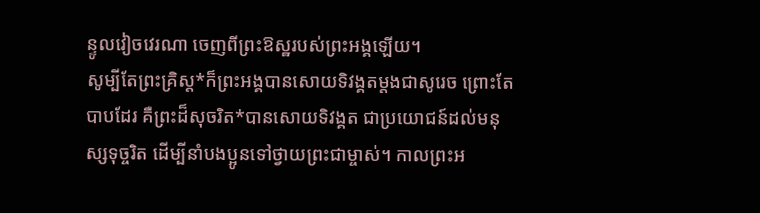ន្ទូលវៀចវេរណា ចេញពីព្រះឱស្ឋរបស់ព្រះអង្គឡើយ។
សូម្បីតែព្រះគ្រិស្ត*ក៏ព្រះអង្គបានសោយទិវង្គតម្ដងជាសូរេច ព្រោះតែបាបដែរ គឺព្រះដ៏សុចរិត*បានសោយទិវង្គត ជាប្រយោជន៍ដល់មនុស្សទុច្ចរិត ដើម្បីនាំបងប្អូនទៅថ្វាយព្រះជាម្ចាស់។ កាលព្រះអ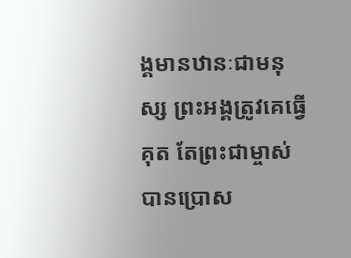ង្គមានឋានៈជាមនុស្ស ព្រះអង្គត្រូវគេធ្វើគុត តែព្រះជាម្ចាស់បានប្រោស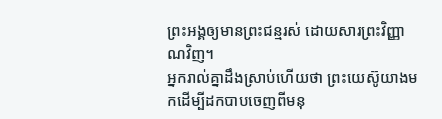ព្រះអង្គឲ្យមានព្រះជន្មរស់ ដោយសារព្រះវិញ្ញាណវិញ។
អ្នករាល់គ្នាដឹងស្រាប់ហើយថា ព្រះយេស៊ូយាងមកដើម្បីដកបាបចេញពីមនុ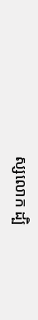ស្សលោក ដ្បិ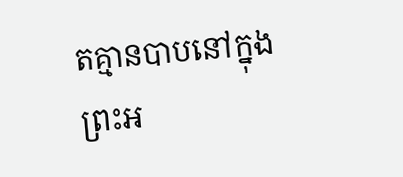តគ្មានបាបនៅក្នុងព្រះអ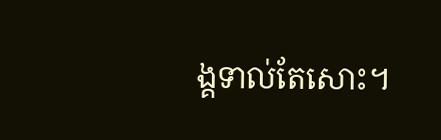ង្គទាល់តែសោះ។